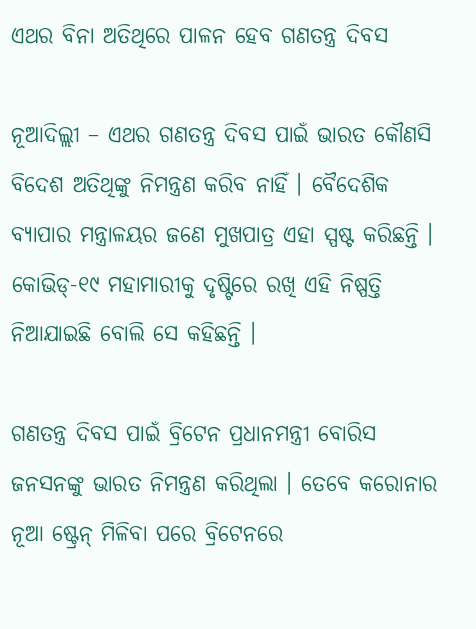ଏଥର ବିନା ଅତିଥିରେ ପାଳନ ହେବ ଗଣତନ୍ତ୍ର ଦିବସ

ନୂଆଦିଲ୍ଲୀ – ଏଥର ଗଣତନ୍ତ୍ର ଦିବସ ପାଇଁ ଭାରତ କୌଣସି ବିଦେଶ ଅତିଥିଙ୍କୁ ନିମନ୍ତ୍ରଣ କରିବ ନାହିଁ । ବୈଦେଶିକ ବ୍ୟାପାର ମନ୍ତ୍ରାଳୟର ଜଣେ ମୁଖପାତ୍ର ଏହା ସ୍ପଷ୍ଟ କରିଛନ୍ତି । କୋଭିଡ୍‌-୧୯ ମହାମାରୀକୁ ଦୃଷ୍ଟିରେ ରଖି ଏହି ନିଷ୍ପତ୍ତି ନିଆଯାଇଛି ବୋଲି ସେ କହିଛନ୍ତି ।

ଗଣତନ୍ତ୍ର ଦିବସ ପାଇଁ ବ୍ରିଟେନ ପ୍ରଧାନମନ୍ତ୍ରୀ ବୋରିସ ଜନସନଙ୍କୁ ଭାରତ ନିମନ୍ତ୍ରଣ କରିଥିଲା । ତେବେ କରୋନାର ନୂଆ ଷ୍ଟ୍ରେନ୍ ମିଳିବା ପରେ ବ୍ରିଟେନରେ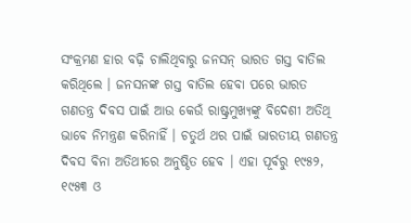ସଂକ୍ରମଣ ହାର ବଢ଼ି ଚାଲିଥିବାରୁ ଜନସନ୍ ଭାରତ ଗସ୍ତ ବାତିଲ କରିଥିଲେ । ଜନସନଙ୍କ ଗସ୍ତ ବାତିଲ ହେବା ପରେ ଭାରତ ଗଣତନ୍ତ୍ର ଦିବସ ପାଇଁ ଆଉ କେଉଁ ରାଷ୍ଟ୍ରମୁଖ୍ୟଙ୍କୁ ବିଦେଶୀ ଅତିଥି ଭାବେ ନିମନ୍ତ୍ରଣ କରିନାହିଁ । ଚତୁର୍ଥ ଥର ପାଇଁ ଭାରତୀୟ ଗଣତନ୍ତ୍ର ଦିବସ ବିନା ଅତିଥୀରେ ଅନୁଷ୍ଠିତ ହେବ । ଏହା ପୂର୍ବରୁ ୧୯୫୨, ୧୯୫୩ ଓ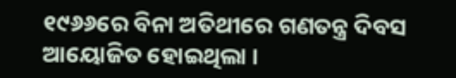୧୯୬୬ରେ ବିନା ଅତିଥୀରେ ଗଣତନ୍ତ୍ର ଦିବସ ଆୟୋଜିତ ହୋଇଥିଲା ।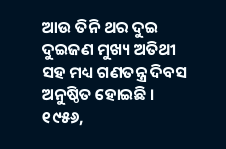ଆଉ ତିନି ଥର ଦୁଇ ଦୁଇଜଣ ମୁଖ୍ୟ ଅତିଥୀ ସହ ମଧ୍ୟ ଗଣତନ୍ତ୍ର ଦିବସ ଅନୁଷ୍ଠିତ ହୋଇଛି । ୧୯୫୬,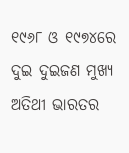୧୯୬୮ ଓ ୧୯୭୪ରେ ଦୁଇ ଦୁଇଜଣ ମୁଖ୍ୟ ଅତିଥୀ ଭାରତର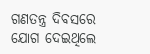ଗଣତନ୍ତ୍ର ଦିବସରେ ଯୋଗ ଦେଇଥିଲେ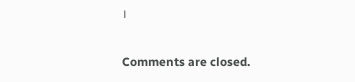।

Comments are closed.